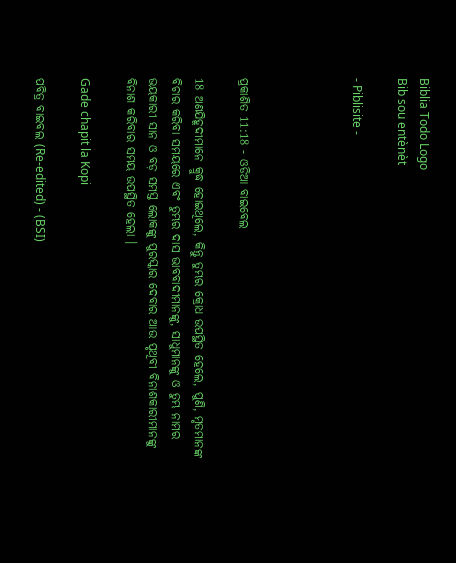Biblia Todo Logo
Bib sou entènèt

- Piblisite -




ପ୍ରକାଶିତ 11:18 - ଓଡିଆ ବାଇବେଲ

18 ଅଣଯିହୂଦୀମାନେ କ୍ରୁଦ୍ଧ ହୋଇଥିଲେ, କିନ୍ତୁ ତୁମ୍ଭର କ୍ରୋଧ ଉପସ୍ଥିତ ହେଲେ, ପୁଣି, ମୃତମାନଙ୍କ ବିଚାର କରିବା ସମୟରେ ଏବଂ ତୁମ୍ଭର ଦାସ ଭାବବାଦୀମାନଙ୍କୁ, ସାଧୁମାନଙ୍କୁ ଓ ତୁମ୍ଭ ନାମର ଭୟକାରୀ ସାନ ଓ ବଡ଼ ସମସ୍ତ ଲୋକଙ୍କୁ ପୁରସ୍କାର ଦେବାର ଆଉ ପୃଥିବୀ ବିନାଶକାରୀମାନଙ୍କୁ ବିନାଶ କରିବାର ସମୟ ଉପସ୍ଥିତ ହେଲା ।

Gade chapit la Kopi

ପବିତ୍ର ବାଇବଲ (Re-edited) - (BSI)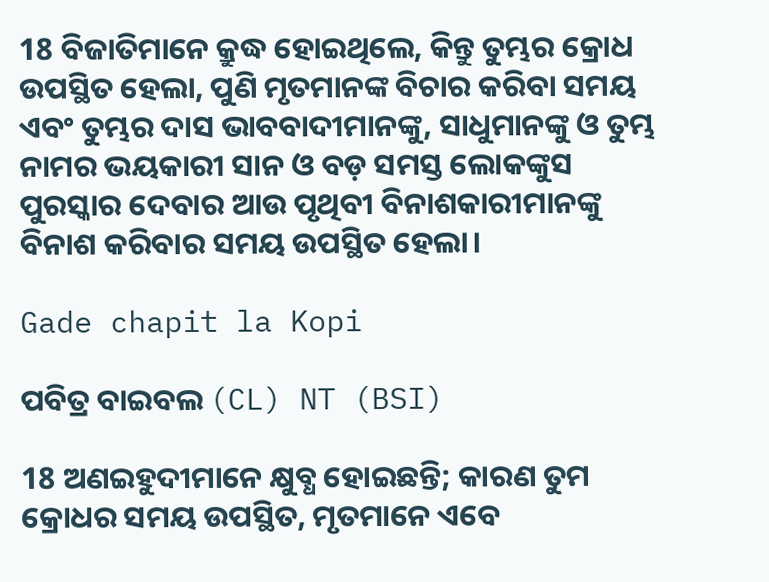18 ବିଜାତିମାନେ କ୍ରୁଦ୍ଧ ହୋଇଥିଲେ, କିନ୍ତୁ ତୁମ୍ଭର କ୍ରୋଧ ଉପସ୍ଥିତ ହେଲା, ପୁଣି ମୃତମାନଙ୍କ ବିଚାର କରିବା ସମୟ ଏବଂ ତୁମ୍ଭର ଦାସ ଭାବବାଦୀମାନଙ୍କୁ, ସାଧୁମାନଙ୍କୁ ଓ ତୁମ୍ଭ ନାମର ଭୟକାରୀ ସାନ ଓ ବଡ଼ ସମସ୍ତ ଲୋକଙ୍କୁସ ପୁରସ୍କାର ଦେବାର ଆଉ ପୃଥିବୀ ବିନାଶକାରୀମାନଙ୍କୁ ବିନାଶ କରିବାର ସମୟ ଉପସ୍ଥିତ ହେଲା।

Gade chapit la Kopi

ପବିତ୍ର ବାଇବଲ (CL) NT (BSI)

18 ଅଣଇହୁଦୀମାନେ କ୍ଷୁବ୍ଧ ହୋଇଛନ୍ତି; କାରଣ ତୁମ କ୍ରୋଧର ସମୟ ଉପସ୍ଥିତ, ମୃତମାନେ ଏବେ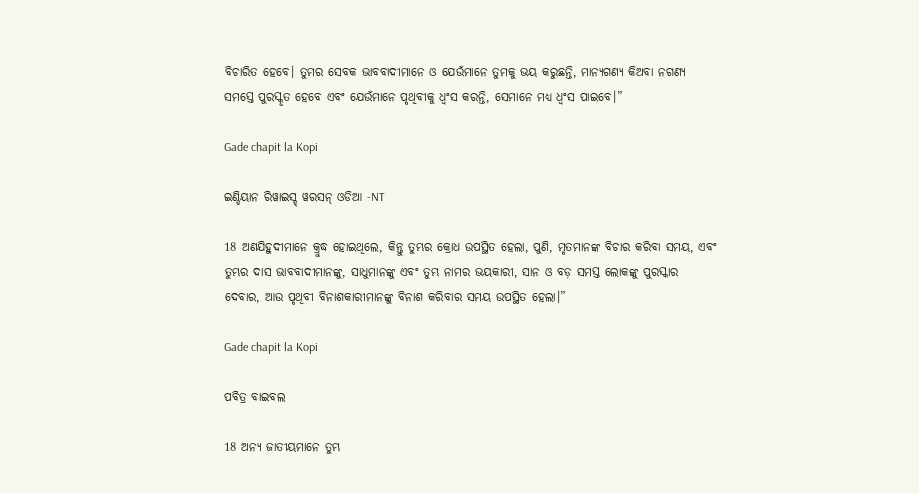ବିଚାରିତ ହେବେ। ତୁମର ସେବକ ଭାବବାଦୀମାନେ ଓ ଯେଉଁମାନେ ତୁମକୁ ଭୟ କରୁଛନ୍ତି, ମାନ୍ୟଗଣ୍ୟ କିଅବା ନଗଣ୍ୟ ସମସ୍ତେ ପୁରସ୍କୃତ ହେବେ ଏବଂ ଯେଉଁମାନେ ପୃଥିବୀକୁ ଧ୍ୱଂସ କରନ୍ତି, ସେମାନେ ମଧ୍ୟ ଧ୍ୱଂସ ପାଇବେ।”

Gade chapit la Kopi

ଇଣ୍ଡିୟାନ ରିୱାଇସ୍ଡ୍ ୱରସନ୍ ଓଡିଆ -NT

18 ଅଣଯିହୁଦୀମାନେ କ୍ରୁଦ୍ଧ ହୋଇଥିଲେ, କିନ୍ତୁ ତୁମ୍ଭର କ୍ରୋଧ ଉପସ୍ଥିତ ହେଲା, ପୁଣି, ମୃତମାନଙ୍କ ବିଚାର କରିବା ସମୟ, ଏବଂ ତୁମ୍ଭର ଦାସ ଭାବବାଦୀମାନଙ୍କୁ, ସାଧୁମାନଙ୍କୁ ଏବଂ ତୁମ୍ଭ ନାମର ଭୟକାରୀ, ସାନ ଓ ବଡ଼ ସମସ୍ତ ଲୋକଙ୍କୁ ପୁରସ୍କାର ଦେବାର, ଆଉ ପୃଥିବୀ ବିନାଶକାରୀମାନଙ୍କୁ ବିନାଶ କରିବାର ସମୟ ଉପସ୍ଥିତ ହେଲା।”

Gade chapit la Kopi

ପବିତ୍ର ବାଇବଲ

18 ଅନ୍ୟ ଜାତୀୟମାନେ ତୁମ୍ଭ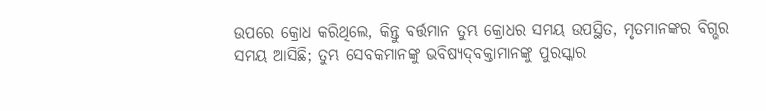ଉପରେ କ୍ରୋଧ କରିଥିଲେ, କିନ୍ତୁ ବର୍ତ୍ତମାନ ତୁମ୍ଭ କ୍ରୋଧର ସମୟ ଉପସ୍ଥିତ, ମୃତମାନଙ୍କର ବିଗ୍ଭର ସମୟ ଆସିଛି; ତୁମ୍ଭ ସେବକମାନଙ୍କୁ ଭବିଷ୍ୟ‌‌ଦ୍‌‌‌‌ବକ୍ତାମାନଙ୍କୁ ପୁରସ୍କାର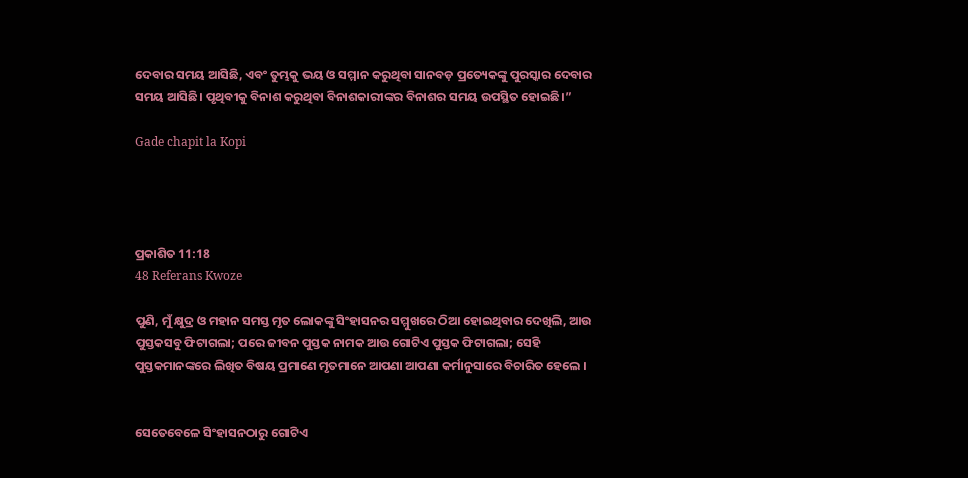ଦେବାର ସମୟ ଆସିଛି, ଏବଂ ତୁମ୍ଭକୁ ଭୟ ଓ ସମ୍ମାନ କରୁଥିବା ସାନବଡ଼ ପ୍ରତ୍ୟେକଙ୍କୁ ପୁରସ୍କାର ଦେବାର ସମୟ ଆସିଛି। ପୃଥିବୀକୁ ବିନାଶ କରୁଥିବା ବିନାଶକାରୀଙ୍କର ବିନାଶର ସମୟ ଉପସ୍ଥିତ ହୋଇଛି।”

Gade chapit la Kopi




ପ୍ରକାଶିତ 11:18
48 Referans Kwoze

ପୁଣି, ମୁଁ କ୍ଷୁଦ୍ର ଓ ମହାନ ସମସ୍ତ ମୃତ ଲୋକଙ୍କୁ ସିଂହାସନର ସମ୍ମୁଖରେ ଠିଆ ହୋଇଥିବାର ଦେଖିଲି, ଆଉ ପୁସ୍ତକସବୁ ଫିଟାଗଲା; ପରେ ଜୀବନ ପୁସ୍ତକ ନାମକ ଆଉ ଗୋଟିଏ ପୁସ୍ତକ ଫିଟାଗଲା; ସେହି ପୁସ୍ତକମାନଙ୍କରେ ଲିଖିତ ବିଷୟ ପ୍ରମାଣେ ମୃତମାନେ ଆପଣା ଆପଣା କର୍ମାନୁସାରେ ବିଚାରିତ ହେଲେ ।


ସେତେବେଳେ ସିଂହାସନଠାରୁ ଗୋଟିଏ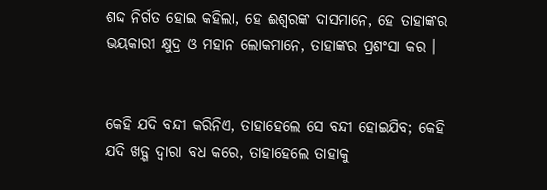ଶଦ୍ଦ ନିର୍ଗତ ହୋଇ କହିଲା, ହେ ଈଶ୍ୱରଙ୍କ ଦାସମାନେ, ହେ ତାହାଙ୍କର ଭୟକାରୀ କ୍ଷୁଦ୍ର ଓ ମହାନ ଲୋକମାନେ, ତାହାଙ୍କର ପ୍ରଶଂସା କର ।


କେହି ଯଦି ବନ୍ଦୀ କରିନିଏ, ତାହାହେଲେ ସେ ବନ୍ଦୀ ହୋଇଯିବ; କେହି ଯଦି ଖଡ଼୍ଗ ଦ୍ୱାରା ବଧ କରେ, ତାହାହେଲେ ତାହାକୁ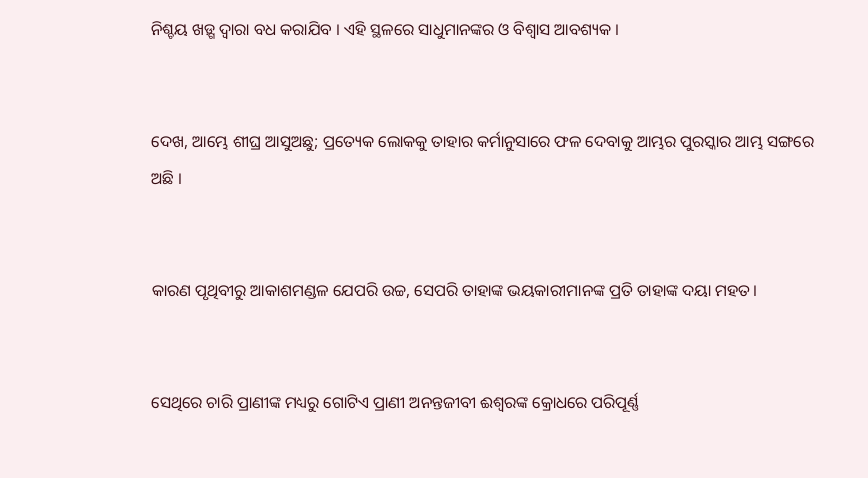ନିଶ୍ଚୟ ଖଡ଼୍ଗ ଦ୍ୱାରା ବଧ କରାଯିବ । ଏହି ସ୍ଥଳରେ ସାଧୁମାନଙ୍କର ଓ ବିଶ୍ୱାସ ଆବଶ୍ୟକ ।


ଦେଖ, ଆମ୍ଭେ ଶୀଘ୍ର ଆସୁଅଛୁ; ପ୍ରତ୍ୟେକ ଲୋକକୁ ତାହାର କର୍ମାନୁସାରେ ଫଳ ଦେବାକୁ ଆମ୍ଭର ପୁରସ୍କାର ଆମ୍ଭ ସଙ୍ଗରେ ଅଛି ।


କାରଣ ପୃଥିବୀରୁ ଆକାଶମଣ୍ଡଳ ଯେପରି ଉଚ୍ଚ, ସେପରି ତାହାଙ୍କ ଭୟକାରୀମାନଙ୍କ ପ୍ରତି ତାହାଙ୍କ ଦୟା ମହତ।


ସେଥିରେ ଚାରି ପ୍ରାଣୀଙ୍କ ମଧ୍ୟରୁ ଗୋଟିଏ ପ୍ରାଣୀ ଅନନ୍ତଜୀବୀ ଈଶ୍ୱରଙ୍କ କ୍ରୋଧରେ ପରିପୂର୍ଣ୍ଣ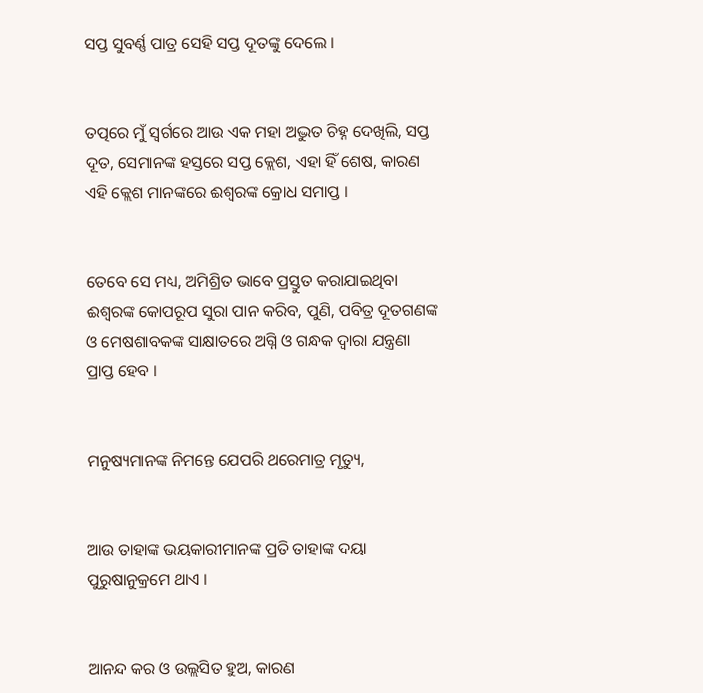ସପ୍ତ ସୁବର୍ଣ୍ଣ ପାତ୍ର ସେହି ସପ୍ତ ଦୂତଙ୍କୁ ଦେଲେ ।


ତତ୍ପରେ ମୁଁ ସ୍ୱର୍ଗରେ ଆଉ ଏକ ମହା ଅଦ୍ଭୁତ ଚିହ୍ନ ଦେଖିଲି, ସପ୍ତ ଦୂତ, ସେମାନଙ୍କ ହସ୍ତରେ ସପ୍ତ କ୍ଲେଶ, ଏହା ହିଁ ଶେଷ, କାରଣ ଏହି କ୍ଲେଶ ମାନଙ୍କରେ ଈଶ୍ୱରଙ୍କ କ୍ରୋଧ ସମାପ୍ତ ।


ତେବେ ସେ ମଧ୍ୟ, ଅମିଶ୍ରିତ ଭାବେ ପ୍ରସ୍ତୁତ କରାଯାଇଥିବା ଈଶ୍ୱରଙ୍କ କୋପରୂପ ସୁରା ପାନ କରିବ, ପୁଣି, ପବିତ୍ର ଦୂତଗଣଙ୍କ ଓ ମେଷଶାବକଙ୍କ ସାକ୍ଷାତରେ ଅଗ୍ନି ଓ ଗନ୍ଧକ ଦ୍ୱାରା ଯନ୍ତ୍ରଣା ପ୍ରାପ୍ତ ହେବ ।


ମନୁଷ୍ୟମାନଙ୍କ ନିମନ୍ତେ ଯେପରି ଥରେମାତ୍ର ମୃତ୍ୟୁ,


ଆଉ ତାହାଙ୍କ ଭୟକାରୀମାନଙ୍କ ପ୍ରତି ତାହାଙ୍କ ଦୟା ପୁରୁଷାନୁକ୍ରମେ ଥାଏ ।


ଆନନ୍ଦ କର ଓ ଉଲ୍ଲସିତ ହୁଅ, କାରଣ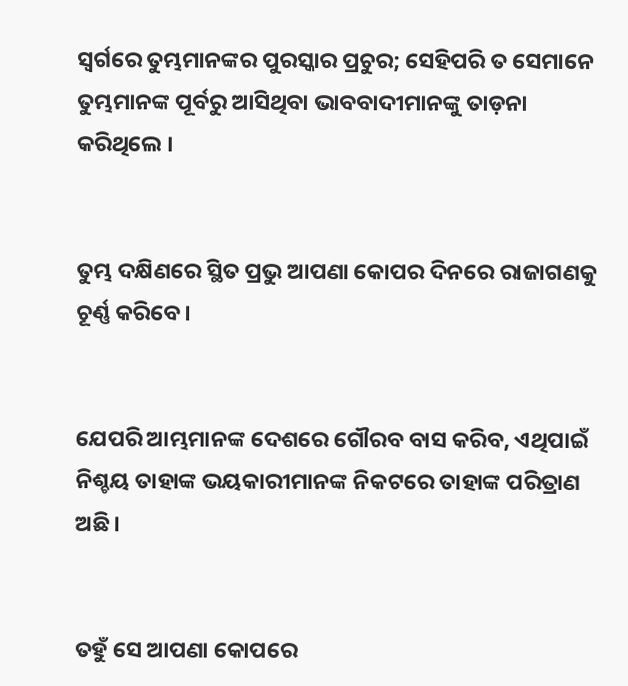ସ୍ୱର୍ଗରେ ତୁମ୍ଭମାନଙ୍କର ପୁରସ୍କାର ପ୍ରଚୁର; ସେହିପରି ତ ସେମାନେ ତୁମ୍ଭମାନଙ୍କ ପୂର୍ବରୁ ଆସିଥିବା ଭାବବାଦୀମାନଙ୍କୁ ତାଡ଼ନା କରିଥିଲେ ।


ତୁମ୍ଭ ଦକ୍ଷିଣରେ ସ୍ଥିତ ପ୍ରଭୁ ଆପଣା କୋପର ଦିନରେ ରାଜାଗଣକୁ ଚୂର୍ଣ୍ଣ କରିବେ।


ଯେପରି ଆମ୍ଭମାନଙ୍କ ଦେଶରେ ଗୌରବ ବାସ କରିବ, ଏଥିପାଇଁ ନିଶ୍ଚୟ ତାହାଙ୍କ ଭୟକାରୀମାନଙ୍କ ନିକଟରେ ତାହାଙ୍କ ପରିତ୍ରାଣ ଅଛି।


ତହୁଁ ସେ ଆପଣା କୋପରେ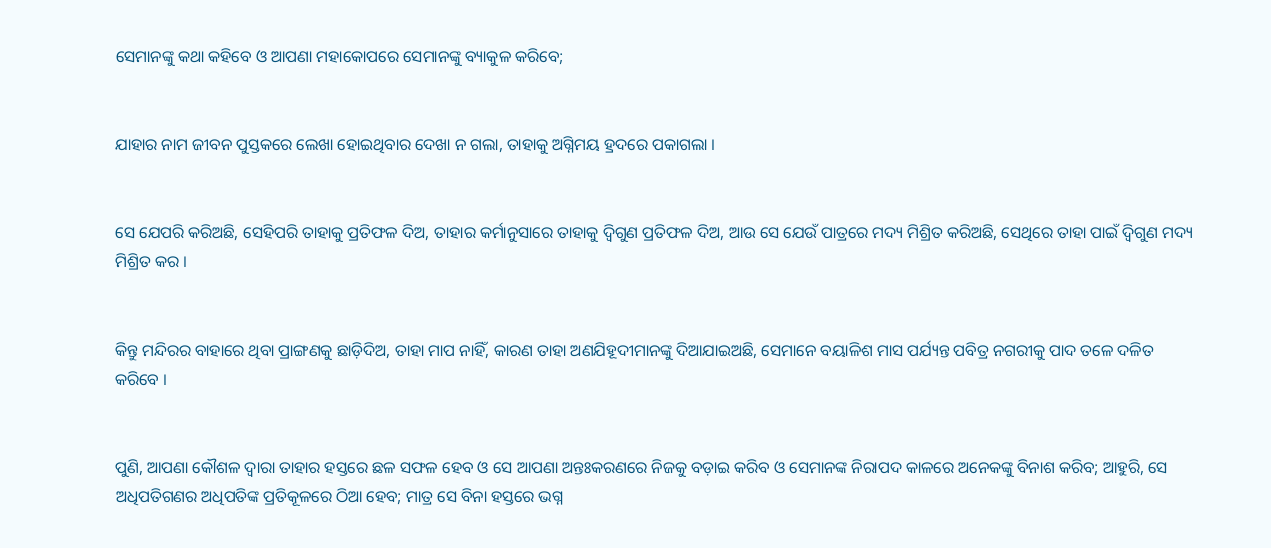ସେମାନଙ୍କୁ କଥା କହିବେ ଓ ଆପଣା ମହାକୋପରେ ସେମାନଙ୍କୁ ବ୍ୟାକୁଳ କରିବେ;


ଯାହାର ନାମ ଜୀବନ ପୁସ୍ତକରେ ଲେଖା ହୋଇଥିବାର ଦେଖା ନ ଗଲା, ତାହାକୁ ଅଗ୍ନିମୟ ହ୍ରଦରେ ପକାଗଲା ।


ସେ ଯେପରି କରିଅଛି, ସେହିପରି ତାହାକୁ ପ୍ରତିଫଳ ଦିଅ, ତାହାର କର୍ମାନୁସାରେ ତାହାକୁ ଦ୍ୱିଗୁଣ ପ୍ରତିଫଳ ଦିଅ, ଆଉ ସେ ଯେଉଁ ପାତ୍ରରେ ମଦ୍ୟ ମିଶ୍ରିତ କରିଅଛି, ସେଥିରେ ତାହା ପାଇଁ ଦ୍ୱିଗୁଣ ମଦ୍ୟ ମିଶ୍ରିତ କର ।


କିନ୍ତୁ ମନ୍ଦିରର ବାହାରେ ଥିବା ପ୍ରାଙ୍ଗଣକୁ ଛାଡ଼ିଦିଅ, ତାହା ମାପ ନାହିଁ, କାରଣ ତାହା ଅଣଯିହୂଦୀମାନଙ୍କୁ ଦିଆଯାଇଅଛି, ସେମାନେ ବୟାଳିଶ ମାସ ପର୍ଯ୍ୟନ୍ତ ପବିତ୍ର ନଗରୀକୁ ପାଦ ତଳେ ଦଳିତ କରିବେ ।


ପୁଣି, ଆପଣା କୌଶଳ ଦ୍ୱାରା ତାହାର ହସ୍ତରେ ଛଳ ସଫଳ ହେବ ଓ ସେ ଆପଣା ଅନ୍ତଃକରଣରେ ନିଜକୁ ବଡ଼ାଇ କରିବ ଓ ସେମାନଙ୍କ ନିରାପଦ କାଳରେ ଅନେକଙ୍କୁ ବିନାଶ କରିବ; ଆହୁରି, ସେ ଅଧିପତିଗଣର ଅଧିପତିଙ୍କ ପ୍ରତିକୂଳରେ ଠିଆ ହେବ; ମାତ୍ର ସେ ବିନା ହସ୍ତରେ ଭଗ୍ନ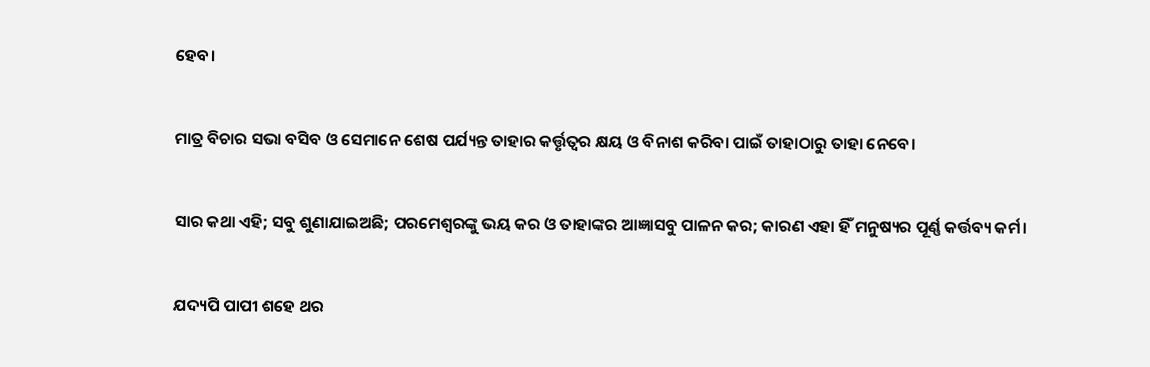ହେବ।


ମାତ୍ର ବିଚାର ସଭା ବସିବ ଓ ସେମାନେ ଶେଷ ପର୍ଯ୍ୟନ୍ତ ତାହାର କର୍ତ୍ତୃତ୍ୱର କ୍ଷୟ ଓ ବିନାଶ କରିବା ପାଇଁ ତାହାଠାରୁ ତାହା ନେବେ।


ସାର କଥା ଏହି; ସବୁ ଶୁଣାଯାଇଅଛି; ପରମେଶ୍ୱରଙ୍କୁ ଭୟ କର ଓ ତାହାଙ୍କର ଆଜ୍ଞାସବୁ ପାଳନ କର; କାରଣ ଏହା ହିଁ ମନୁଷ୍ୟର ପୂର୍ଣ୍ଣ କର୍ତ୍ତବ୍ୟ କର୍ମ।


ଯଦ୍ୟପି ପାପୀ ଶହେ ଥର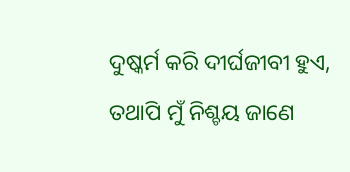ଦୁଷ୍କର୍ମ କରି ଦୀର୍ଘଜୀବୀ ହୁଏ, ତଥାପି ମୁଁ ନିଶ୍ଚୟ ଜାଣେ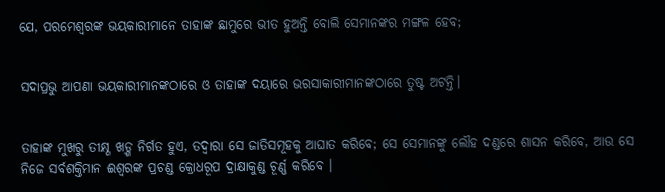ଯେ, ପରମେଶ୍ୱରଙ୍କ ଭୟକାରୀମାନେ ତାହାଙ୍କ ଛାମୁରେ ଭୀତ ହୁଅନ୍ତି ବୋଲି ସେମାନଙ୍କର ମଙ୍ଗଳ ହେବ;


ସଦାପ୍ରଭୁ ଆପଣା ଭୟକାରୀମାନଙ୍କଠାରେ ଓ ତାହାଙ୍କ ଦୟାରେ ଭରସାକାରୀମାନଙ୍କଠାରେ ତୁଷ୍ଟ ଅଟନ୍ତି।


ତାହାଙ୍କ ମୁଖରୁ ତୀକ୍ଷ୍ଣ ଖଡ଼୍ଗ ନିର୍ଗତ ହୁଏ, ତଦ୍ୱାରା ସେ ଜାତିସମୂହକୁ ଆଘାତ କରିବେ; ସେ ସେମାନଙ୍କୁ ଲୌହ ଦଣ୍ଡରେ ଶାସନ କରିବେ, ଆଉ ସେ ନିଜେ ସର୍ବଶକ୍ତିମାନ ଈଶ୍ୱରଙ୍କ ପ୍ରଚଣ୍ଡ କ୍ରୋଧରୂପ ଦ୍ରାକ୍ଷାକୁଣ୍ଡ ଚୂର୍ଣ୍ଣ କରିବେ ।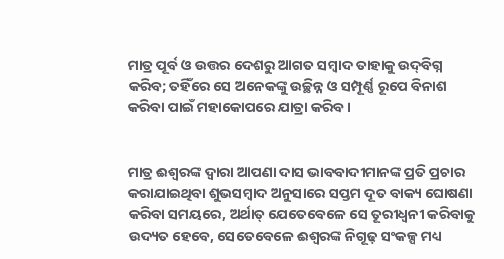ମାତ୍ର ପୂର୍ବ ଓ ଉତ୍ତର ଦେଶରୁ ଆଗତ ସମ୍ବାଦ ତାହାକୁ ଉଦ୍‍ବିଗ୍ନ କରିବ; ତହିଁରେ ସେ ଅନେକଙ୍କୁ ଉଚ୍ଛିନ୍ନ ଓ ସମ୍ପୂର୍ଣ୍ଣ ରୂପେ ବିନାଶ କରିବା ପାଇଁ ମହାକୋପରେ ଯାତ୍ରା କରିବ।


ମାତ୍ର ଈଶ୍ୱରଙ୍କ ଦ୍ୱାରା ଆପଣା ଦାସ ଭାବବାଦୀମାନଙ୍କ ପ୍ରତି ପ୍ରଚାର କରାଯାଇଥିବା ଶୁଭସମ୍ବାଦ ଅନୁସାରେ ସପ୍ତମ ଦୂତ ବାକ୍ୟ ଘୋଷଣା କରିବା ସମୟରେ, ଅର୍ଥାତ୍ ଯେତେବେଳେ ସେ ତୂରୀଧ୍ୱନୀ କରିବାକୁ ଉଦ୍ୟତ ହେବେ, ସେତେବେଳେ ଈଶ୍ୱରଙ୍କ ନିଗୂଢ଼ ସଂକଳ୍ପ ମଧ୍ୟ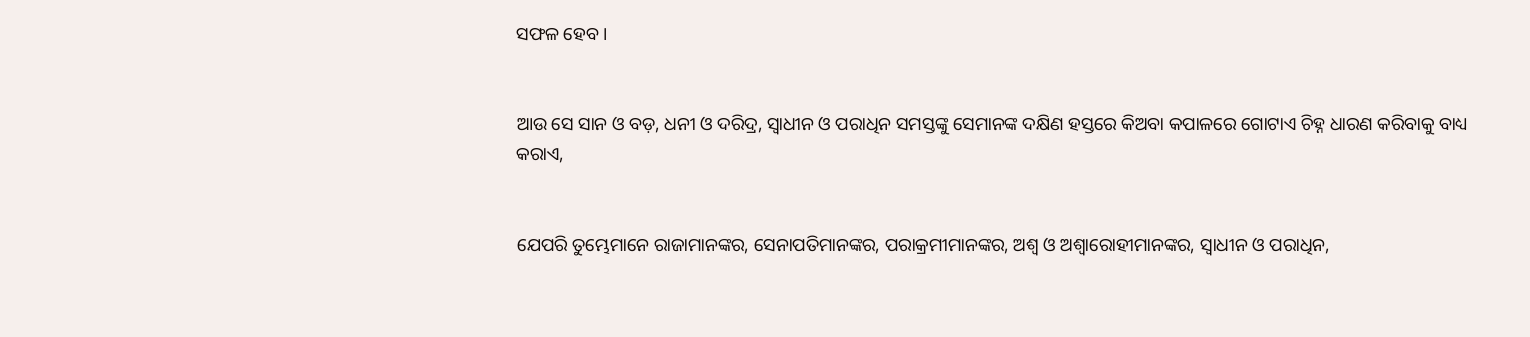ସଫଳ ହେବ ।


ଆଉ ସେ ସାନ ଓ ବଡ଼, ଧନୀ ଓ ଦରିଦ୍ର, ସ୍ୱାଧୀନ ଓ ପରାଧିନ ସମସ୍ତଙ୍କୁ ସେମାନଙ୍କ ଦକ୍ଷିଣ ହସ୍ତରେ କିଅବା କପାଳରେ ଗୋଟାଏ ଚିହ୍ନ ଧାରଣ କରିବାକୁ ବାଧ୍ୟ କରାଏ,


ଯେପରି ତୁମ୍ଭେମାନେ ରାଜାମାନଙ୍କର, ସେନାପତିମାନଙ୍କର, ପରାକ୍ରମୀମାନଙ୍କର, ଅଶ୍ୱ ଓ ଅଶ୍ୱାରୋହୀମାନଙ୍କର, ସ୍ୱାଧୀନ ଓ ପରାଧିନ,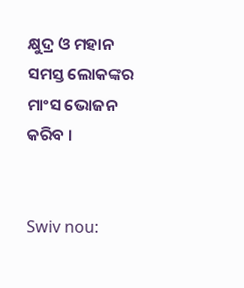କ୍ଷୁଦ୍ର ଓ ମହାନ ସମସ୍ତ ଲୋକଙ୍କର ମାଂସ ଭୋଜନ କରିବ ।


Swiv nou: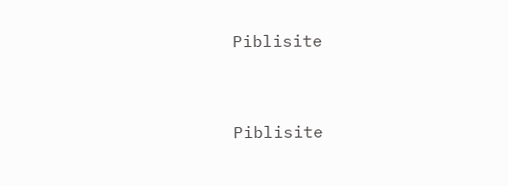Piblisite


Piblisite